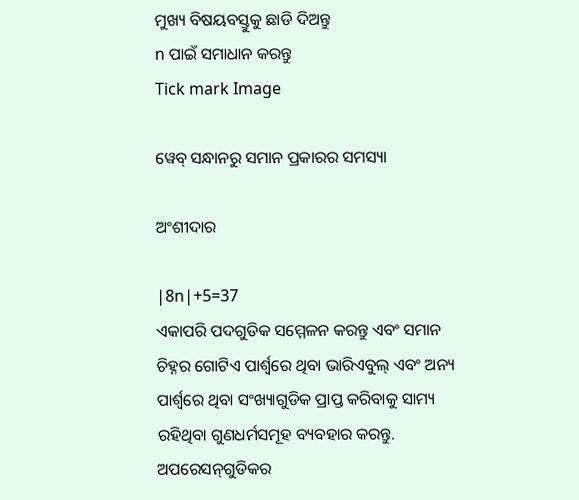ମୁଖ୍ୟ ବିଷୟବସ୍ତୁକୁ ଛାଡି ଦିଅନ୍ତୁ
n ପାଇଁ ସମାଧାନ କରନ୍ତୁ
Tick mark Image

ୱେବ୍ ସନ୍ଧାନରୁ ସମାନ ପ୍ରକାରର ସମସ୍ୟା

ଅଂଶୀଦାର

|8n|+5=37
ଏକାପରି ପଦଗୁଡିକ ସମ୍ମେଳନ କରନ୍ତୁ ଏବଂ ସମାନ ଚିହ୍ନର ଗୋଟିଏ ପାର୍ଶ୍ୱରେ ଥିବା ଭାରିଏବୁଲ୍‌ ଏବଂ ଅନ୍ୟ ପାର୍ଶ୍ୱରେ ଥିବା ସଂଖ୍ୟାଗୁଡିକ ପ୍ରାପ୍ତ କରିବାକୁ ସାମ୍ୟ ରହିଥିବା ଗୁଣଧର୍ମସମୂହ ବ୍ୟବହାର କରନ୍ତୁ. ଅପରେସନ୍‌ଗୁଡିକର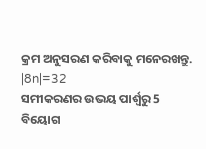କ୍ରମ ଅନୁସରଣ କରିବାକୁ ମନେରଖନ୍ତୁ.
|8n|=32
ସମୀକରଣର ଉଭୟ ପାର୍ଶ୍ୱରୁ 5 ବିୟୋଗ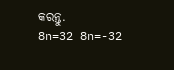କରନ୍ତୁ.
8n=32 8n=-32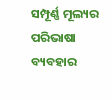ସମ୍ପୂର୍ଣ୍ଣ ମୂଲ୍ୟର ପରିଭାଷା ବ୍ୟବହାର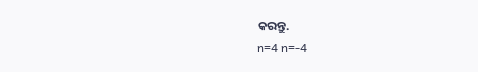କରନ୍ତୁ.
n=4 n=-4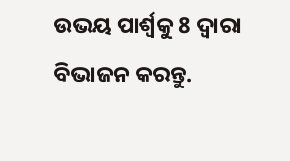ଉଭୟ ପାର୍ଶ୍ୱକୁ 8 ଦ୍ୱାରା ବିଭାଜନ କରନ୍ତୁ.